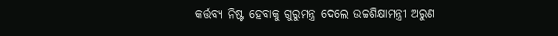କର୍ତ୍ତବ୍ୟ ନିଷ୍ଟ ହେବାକୁ ଗୁରୁମନ୍ତ୍ର ଦେଲେ ଉଚ୍ଚଶିକ୍ଷାମନ୍ତ୍ରୀ ଅରୁଣ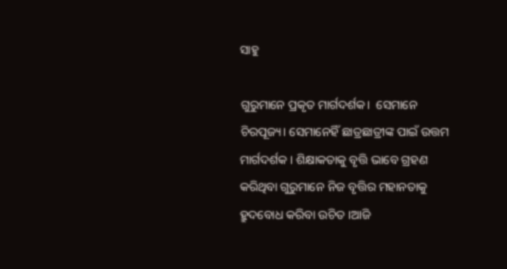ସାହୁ

ଗୁରୁମାନେ ପ୍ରକୃତ ମାର୍ଗଦର୍ଶକ।  ସେମାନେ ଚିରପୂଜ୍ୟ। ସେମାନେହିଁ ଛାତ୍ରଛାତ୍ରୀଙ୍କ ପାଇଁ ଉତ୍ତମ ମାର୍ଗଦର୍ଶକ । ଶିକ୍ଷାକତାକୁ ବୃତ୍ତି ଭାବେ ଗ୍ରହଣ କରିଥିବା ଗୁରୁମାନେ ନିଜ ବୃତ୍ତିର ମହାନତାକୁ ହ୍ରୁଦବୋଧ କରିବା ଉଚିତ ।ଆଜି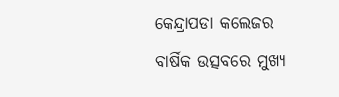କେନ୍ଦ୍ରାପଡା କଲେଜର ବାର୍ଷିକ ଉତ୍ସବରେ ମୁଖ୍ୟ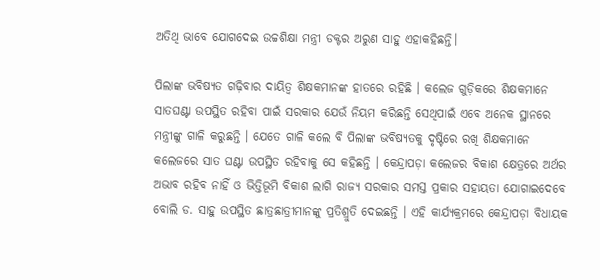ଅତିଥି ଭାବେ ଯୋଗଦେଇ ଉଚ୍ଚଶିକ୍ଷା ମନ୍ତ୍ରୀ ଡକ୍ଟର ଅରୁଣ ସାହୁ ଏହାକହିଛନ୍ତି।

ପିଲାଙ୍କ ଭବିଷ୍ୟତ ଗଢ଼ିବାର ଦାୟିତ୍ୱ ଶିକ୍ଷକମାନଙ୍କ ହାତରେ ରହିଛି । କଲେଜ ଗୁଡ଼ିକରେ ଶିକ୍ଷକମାନେ ସାତଘଣ୍ଟା ଉପସ୍ଥିତ ରହିବା ପାଇଁ ସରକାର ଯେଉଁ ନିୟମ କରିଛନ୍ତି ସେଥିପାଇଁ ଏବେ ଅନେକ ସ୍ଥାନରେ ମନ୍ତ୍ରୀଙ୍କୁ ଗାଳି କରୁଛନ୍ତି । ଯେତେ ଗାଳି କଲେ ବି ପିଲାଙ୍କ ଭବିଷ୍ୟତକୁ ଦୃଷ୍ଟିରେ ରଖି ଶିକ୍ଷକମାନେ କଲେଜରେ ସାତ ଘଣ୍ଟା ଉପସ୍ଥିତ ରହିବାକୁ ସେ କହିଛନ୍ତି । କେନ୍ଦ୍ରାପଡ଼ା କଲେଜର ବିକାଶ କ୍ଷେତ୍ରରେ ଅର୍ଥର ଅଭାବ ରହିବ ନାହିଁ ଓ ଭିତ୍ତିଭୂମି ବିକାଶ ଲାଗି ରାଜ୍ୟ ସରକାର ସମସ୍ତ ପ୍ରକାର ସହାୟତା ଯୋଗାଇଦେବେ ବୋଲି ଡ. ସାହୁ ଉପସ୍ଥିତ ଛାତ୍ରଛାତ୍ରୀମାନଙ୍କୁ ପ୍ରତିଶ୍ରୁତି ଦେଇଛନ୍ତି । ଏହି କାର୍ଯ୍ୟକ୍ରମରେ କେନ୍ଦ୍ରାପଡ଼ା ବିଧାୟକ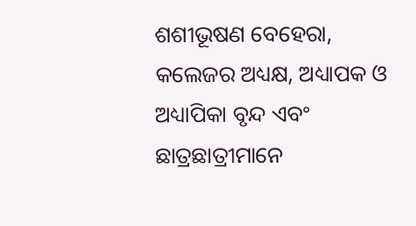ଶଶୀଭୂଷଣ ବେହେରା, କଲେଜର ଅଧ୍ୟକ୍ଷ, ଅଧ୍ୟାପକ ଓ ଅଧ୍ୟାପିକା ବୃନ୍ଦ ଏବଂ ଛାତ୍ରଛାତ୍ରୀମାନେ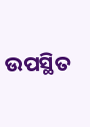ଉପସ୍ଥିତ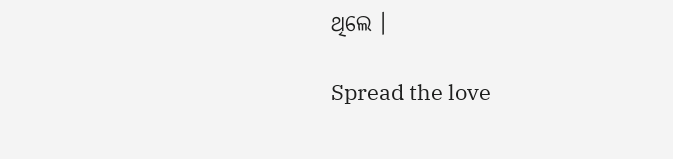ଥିଲେ ।

Spread the love